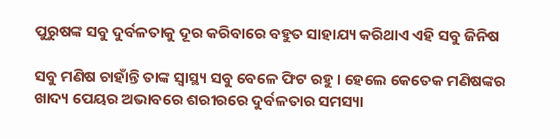ପୁରୁଷଙ୍କ ସବୁ ଦୁର୍ବଳତାକୁ ଦୂର କରିବାରେ ବହୁତ ସାହାଯ୍ୟ କରିଥାଏ ଏହି ସବୁ ଜିନିଷ

ସବୁ ମଣିଷ ଚାହାଁନ୍ତି ତାଙ୍କ ସ୍ୱାସ୍ଥ୍ୟ ସବୁ ବେଳେ ଫିଟ ରହୁ । ହେଲେ କେତେକ ମଣିଷଙ୍କର ଖାଦ୍ୟ ପେୟର ଅଭାବରେ ଶରୀରରେ ଦୁର୍ବଳତାର ସମସ୍ୟା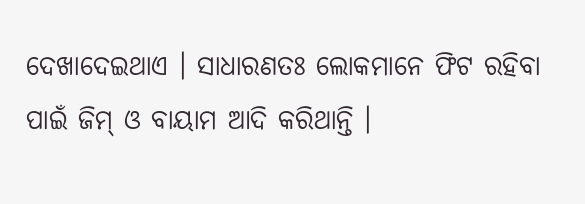ଦେଖାଦେଇଥାଏ । ସାଧାରଣତଃ ଲୋକମାନେ ଫିଟ ରହିବା ପାଇଁ ଜିମ୍ ଓ ବାୟାମ ଆଦି କରିଥାନ୍ତି ।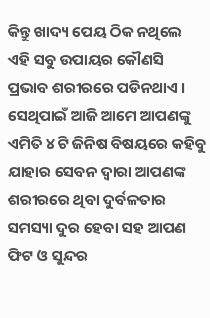କିନ୍ତୁ ଖାଦ୍ୟ ପେୟ ଠିକ ନଥିଲେ ଏହି ସବୁ ଉପାୟର କୌଣସି ପ୍ରଭାବ ଶରୀରରେ ପଡିନଥାଏ । ସେଥିପାଇଁ ଆଜି ଆମେ ଆପଣଙ୍କୁ ଏମିତି ୪ ଟି ଜିନିଷ ବିଷୟରେ କହିବୁ ଯାହାର ସେବନ ଦ୍ଵାରା ଆପଣଙ୍କ ଶରୀରରେ ଥିବା ଦୁର୍ବଳତାର ସମସ୍ୟା ଦୁର ହେବା ସହ ଆପଣ ଫିଟ ଓ ସୁନ୍ଦର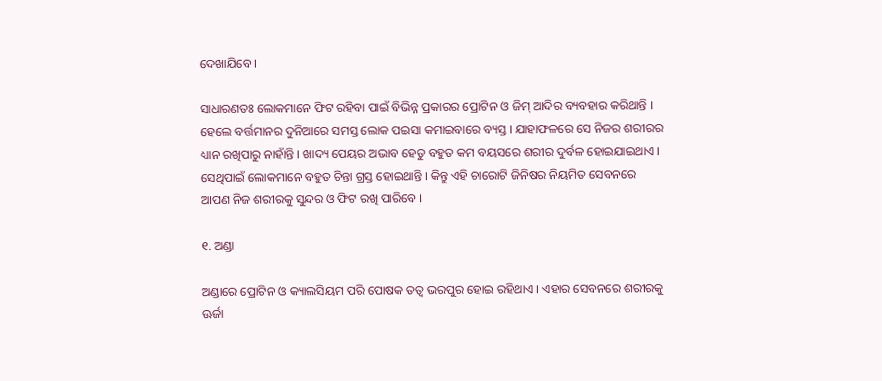ଦେଖାଯିବେ ।

ସାଧାରଣତଃ ଲୋକମାନେ ଫିଟ ରହିବା ପାଇଁ ବିଭିନ୍ନ ପ୍ରକାରର ପ୍ରୋଟିନ ଓ ଜିମ୍ ଆଦିର ବ୍ୟବହାର କରିଥାନ୍ତି । ହେଲେ ବର୍ତ୍ତମାନର ଦୁନିଆରେ ସମସ୍ତ ଲୋକ ପଇସା କମାଇବାରେ ବ୍ୟସ୍ତ । ଯାହାଫଳରେ ସେ ନିଜର ଶରୀରର ଧ୍ୟାନ ରଖିପାରୁ ନାହାଁନ୍ତି । ଖାଦ୍ୟ ପେୟର ଅଭାବ ହେତୁ ବହୁତ କମ ବୟସରେ ଶରୀର ଦୁର୍ବଳ ହୋଇଯାଇଥାଏ । ସେଥିପାଇଁ ଲୋକମାନେ ବହୁତ ଚିନ୍ତା ଗ୍ରସ୍ତ ହୋଇଥାନ୍ତି । କିନ୍ତୁ ଏହି ଚାରୋଟି ଜିନିଷର ନିୟମିତ ସେବନରେ ଆପଣ ନିଜ ଶରୀରକୁ ସୁନ୍ଦର ଓ ଫିଟ ରଖି ପାରିବେ ।

୧. ଅଣ୍ଡା

ଅଣ୍ଡାରେ ପ୍ରୋଟିନ ଓ କ୍ୟାଲସିୟମ ପରି ପୋଷକ ତତ୍ଵ ଭରପୁର ହୋଇ ରହିଥାଏ । ଏହାର ସେବନରେ ଶରୀରକୁ ଊର୍ଜା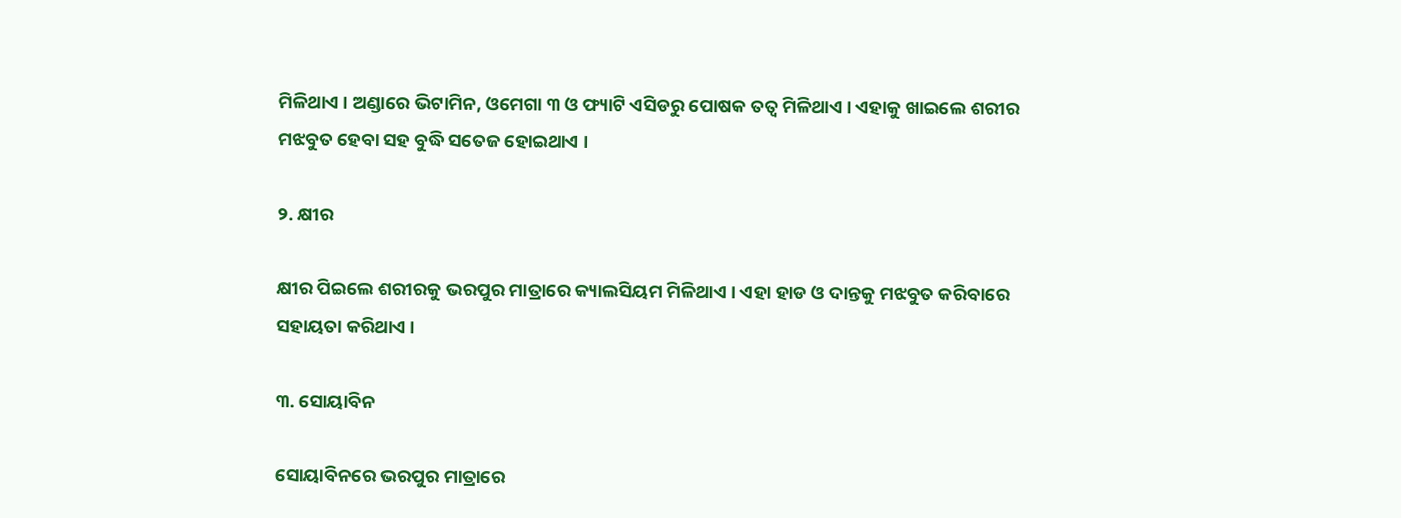ମିଳିଥାଏ । ଅଣ୍ଡାରେ ଭିଟାମିନ, ଓମେଗା ୩ ଓ ଫ୍ୟାଟି ଏସିଡରୁ ପୋଷକ ତତ୍ଵ ମିଳିଥାଏ । ଏହାକୁ ଖାଇଲେ ଶରୀର ମଝବୁତ ହେବା ସହ ବୁଦ୍ଧି ସତେଜ ହୋଇଥାଏ ।

୨. କ୍ଷୀର

କ୍ଷୀର ପିଇଲେ ଶରୀରକୁ ଭରପୁର ମାତ୍ରାରେ କ୍ୟାଲସିୟମ ମିଳିଥାଏ । ଏହା ହାଡ ଓ ଦାନ୍ତକୁ ମଝବୁତ କରିବାରେ ସହାୟତା କରିଥାଏ ।

୩. ସୋୟାବିନ

ସୋୟାବିନରେ ଭରପୁର ମାତ୍ରାରେ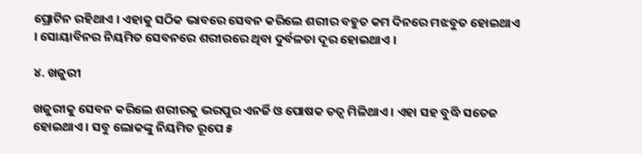ପ୍ରୋଟିନ ରହିଥାଏ । ଏହାକୁ ସଠିକ ଭାବରେ ସେବନ କରିଲେ ଶରୀର ବହୁତ କମ ଦିନରେ ମଝବୁତ ହୋଇଥାଏ । ସୋୟାବିନର ନିୟମିତ ସେବନରେ ଶରୀରରେ ଥିବା ଦୁର୍ବଳତା ଦୂର ହୋଇଥାଏ ।

୪. ଖଜୁରୀ

ଖଜୁରୀକୁ ସେବନ କରିଲେ ଶରୀରକୁ ଭରପୁର ଏନର୍ଜି ଓ ପୋଷକ ତତ୍ଵ ମିଳିଥାଏ । ଏହା ସହ ବୁଦ୍ଧି ସତେଜ ହୋଇଥାଏ । ସବୁ ଲୋକଙ୍କୁ ନିୟମିତ ରୂପେ ୫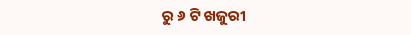ରୁ ୬ ଟି ଖଜୁରୀ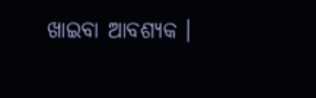ଖାଇବା ଆବଶ୍ୟକ ।